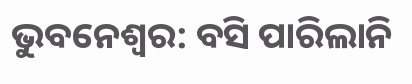ଭୁବନେଶ୍ବର: ବସି ପାରିଲାନି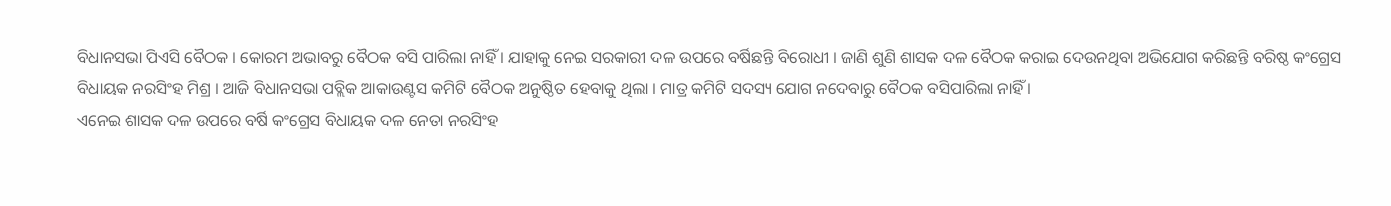ବିଧାନସଭା ପିଏସି ବୈଠକ । କୋରମ ଅଭାବରୁ ବୈଠକ ବସି ପାରିଲା ନାହିଁ । ଯାହାକୁ ନେଇ ସରକାରୀ ଦଳ ଉପରେ ବର୍ଷିଛନ୍ତି ବିରୋଧୀ । ଜାଣି ଶୁଣି ଶାସକ ଦଳ ବୈଠକ କରାଇ ଦେଉନଥିବା ଅଭିଯୋଗ କରିଛନ୍ତି ବରିଷ୍ଠ କଂଗ୍ରେସ ବିଧାୟକ ନରସିଂହ ମିଶ୍ର । ଆଜି ବିଧାନସଭା ପବ୍ଲିକ ଆକାଉଣ୍ଟସ କମିଟି ବୈଠକ ଅନୁଷ୍ଠିତ ହେବାକୁ ଥିଲା । ମାତ୍ର କମିଟି ସଦସ୍ୟ ଯୋଗ ନଦେବାରୁ ବୈଠକ ବସିପାରିଲା ନାହିଁ ।
ଏନେଇ ଶାସକ ଦଳ ଉପରେ ବର୍ଷି କଂଗ୍ରେସ ବିଧାୟକ ଦଳ ନେତା ନରସିଂହ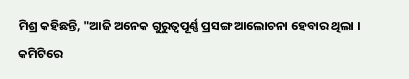ମିଶ୍ର କହିଛନ୍ତି, "ଆଜି ଅନେକ ଗୁରୁତ୍ବପୂର୍ଣ୍ଣ ପ୍ରସଙ୍ଗ ଆଲୋଚନା ହେବାର ଥିଲା । କମିଟିରେ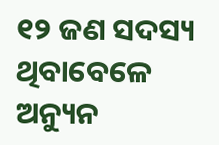୧୨ ଜଣ ସଦସ୍ୟ ଥିବାବେଳେ ଅନ୍ୟୁନ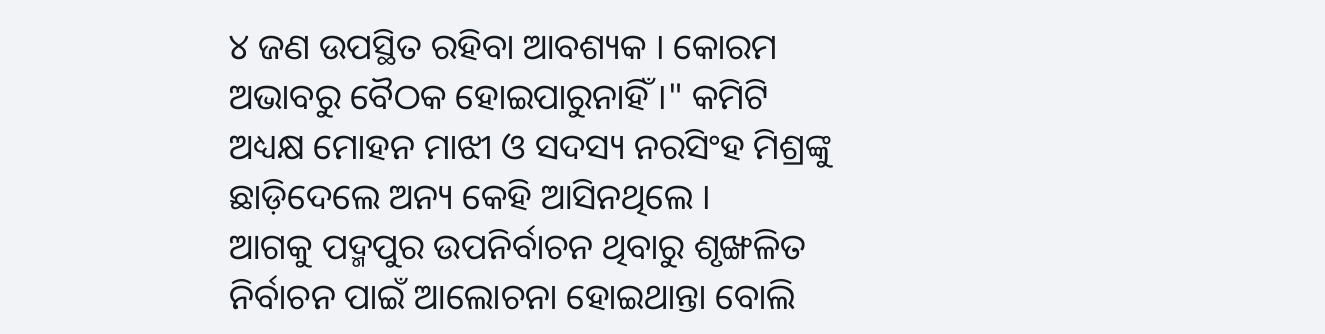୪ ଜଣ ଉପସ୍ଥିତ ରହିବା ଆବଶ୍ୟକ । କୋରମ ଅଭାବରୁ ବୈଠକ ହୋଇପାରୁନାହିଁ ।" କମିଟି ଅଧ୍ୟକ୍ଷ ମୋହନ ମାଝୀ ଓ ସଦସ୍ୟ ନରସିଂହ ମିଶ୍ରଙ୍କୁ ଛାଡ଼ିଦେଲେ ଅନ୍ୟ କେହି ଆସିନଥିଲେ ।
ଆଗକୁ ପଦ୍ମପୁର ଉପନିର୍ବାଚନ ଥିବାରୁ ଶୃଙ୍ଖଳିତ ନିର୍ବାଚନ ପାଇଁ ଆଲୋଚନା ହୋଇଥାନ୍ତା ବୋଲି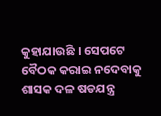କୁହାଯାଉଛି । ସେପଟେ ବୈଠକ କରାଇ ନଦେବାକୁ ଶାସକ ଦଳ ଷଡଯନ୍ତ୍ର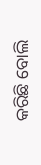କରିଛି ବୋଲି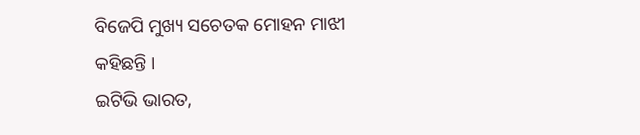ବିଜେପି ମୁଖ୍ୟ ସଚେତକ ମୋହନ ମାଝୀ କହିଛନ୍ତି ।
ଇଟିଭି ଭାରତ,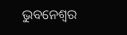ଭୁବନେଶ୍ବର